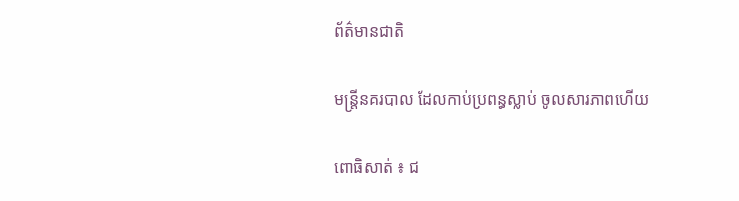ព័ត៌មានជាតិ

មន្រ្តីនគរបាល ដែលកាប់ប្រពន្ធស្លាប់ ចូលសារភាពហើយ

ពោធិសាត់ ៖ ជ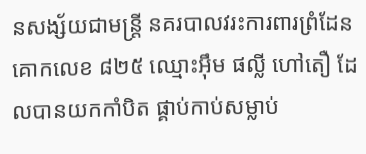នសង្ស័យជាមន្ត្រី នគរបាលវរះការពារព្រំដែន គោកលេខ ៨២៥ ឈ្មោះអ៊ឹម ផល្លី ហៅតឿ ដែលបានយកកាំបិត ផ្គាប់កាប់សម្លាប់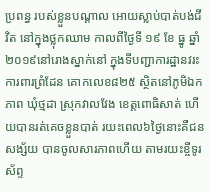ប្រពន្ធ របស់ខ្លួនបណ្តាល អោយស្លាប់បាត់បង់ជីវិត នៅក្នុងថ្លុកឈាម កាលពីថ្ងៃទី ១៩ ខែ ធ្នូ ឆ្នាំ ២០១៩នៅរោងស្នាក់នៅ ក្នុងទីបញ្ជាការដ្ឋានវរះការពារព្រំដែន គោកលេខ៨២៥ ស្ថិតនៅភូមិឯកភាព ឃុំថ្មដា ស្រុកវាលវែង ខេត្តពោធិសាត់ ហើយបានរត់គេចខ្លួនបាត់ រយះពេល៦ថ្ងៃនោះគឺជនសង្ស័យ បានចូលសារភាពហើយ តាមរយះខ្ចីទូរស័ព្ទ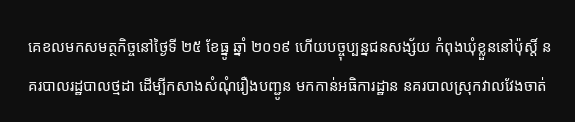គេខលមកសមត្ថកិច្ចនៅថ្ងៃទី ២៥ ខែធ្នូ ឆ្នាំ ២០១៩ ហើយបច្ចុប្បន្នជនសង្ស័យ កំពុងឃុំខ្លួននៅប៉ុស្តិ៍ នគរបាលរដ្ឋបាលថ្មដា ដើម្បីកសាងសំណុំរឿងបញ្ជូន មកកាន់អធិការដ្ឋាន នគរបាលស្រុកវាលវែងចាត់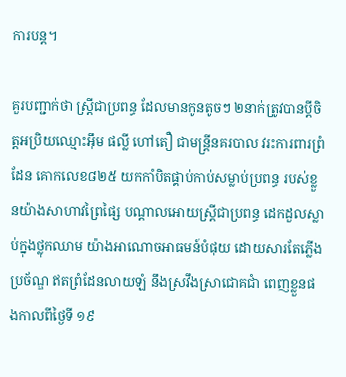ការបន្ត។

គួរបញ្ជាក់ថា ស្រ្តីជាប្រពន្ធ ដែលមានកូនតូចៗ ២នាក់ត្រូវបានប្តីចិត្តអប្រិយឈ្មោះអ៊ឹម ផល្លី ហៅតឿ ជាមន្ត្រីនគរបាល វរះការពារព្រំដែន គោកលេខ៨២៥ យកកាំបិតផ្គាប់កាប់សម្លាប់ប្រពន្ធ របស់ខ្លួនយ៉ាងសាហាវព្រៃផ្សៃ បណ្តាលអោយស្ត្រីជាប្រពន្ធ ដេកដួលស្លាប់ក្នុងថ្លុកឈាម យ៉ាងអាណោចអាធមន៍បំផុយ ដោយសារតែភ្លើងប្រច័ណ្ឌ ឥតព្រំដែនលាយឡំ នឹងស្រវឹងស្រាជោគជាំ ពេញខ្លួនផងកាលពីថ្ងៃទី ១៩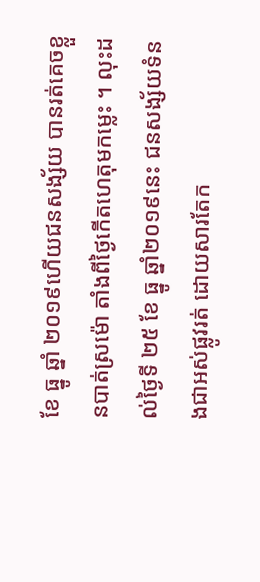ខែ ធ្នូ ឆ្នាំ ២០១៩ហើយជនសង្ស័យ បានរត់គេចខ្លួនបាត់ស្រម៉ោ តាំងពីថ្ងៃកើតហេតុមកម្លេះ ។ លុះដល់ថ្ងៃទី ២៥ ខែ ធ្នូ ឆ្នាំ២០១៩នេះ ជនសង្ស័យទំនងជាអស់ផ្លូវរត់ ដោយសារតែក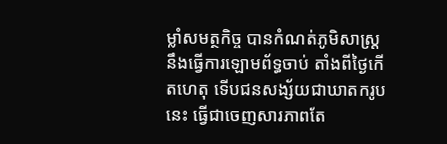ម្លាំសមត្ថកិច្ច បានកំណត់ភូមិសាស្ត្រ នឹងធ្វើការឡោមព័ទ្ធចាប់ តាំងពីថ្ងៃកើតហេតុ ទើបជនសង្ស័យជាឃាតករូបនេះ ធ្វើជាចេញសារភាពតែ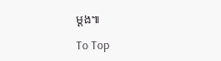ម្តង៕

To Top